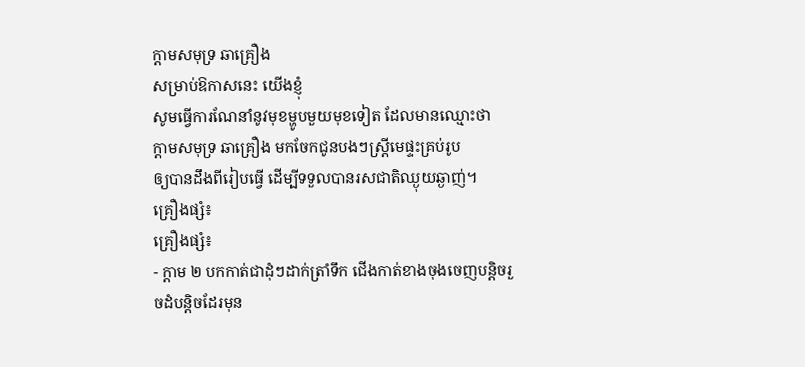ក្តាមសមុទ្រ ឆាគ្រឿង
សម្រាប់ឱកាសនេះ យើងខ្ញុំ
សូមធ្វើការណែនាំនូវមុខម្ហូបមួយមុខទៀត ដែលមានឈ្មោះថា
ក្តាមសមុទ្រ ឆាគ្រឿង មកចែកជូនបងៗស្ត្រីមេផ្ទះគ្រប់រូប
ឲ្យបានដឹងពីរៀបធ្វើ ដើម្បីទទួលបានរសជាតិឈ្ងុយឆ្ងាញ់។
គ្រឿងផ្សំ៖
គ្រឿងផ្សំ៖
- ក្តាម ២ បកកាត់ជាដុំៗដាក់ត្រាំទឹក ជើងកាត់ខាងចុងចេញបន្តិចរួចដំបន្តិចដែរមុន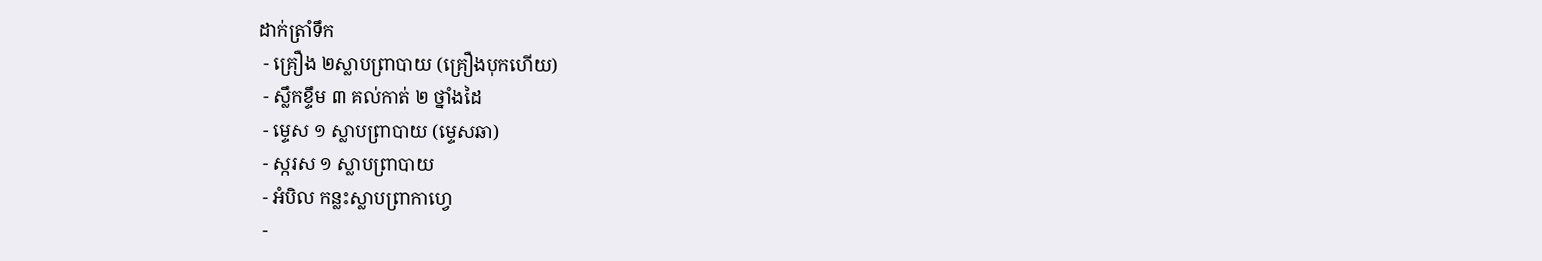ដាក់ត្រាំទឹក
 - គ្រឿង ២ស្លាបព្រាបាយ (គ្រឿងបុកហើយ)
 - ស្លឹកខ្ទឹម ៣ គល់កាត់ ២ ថ្នាំងដៃ
 - ម្ទេស ១ ស្លាបព្រាបាយ (ម្ទេសឆា)
 - ស្ករស ១ ស្លាបព្រាបាយ
 - អំបិល កន្លះស្លាបព្រាកាហ្វេ
 -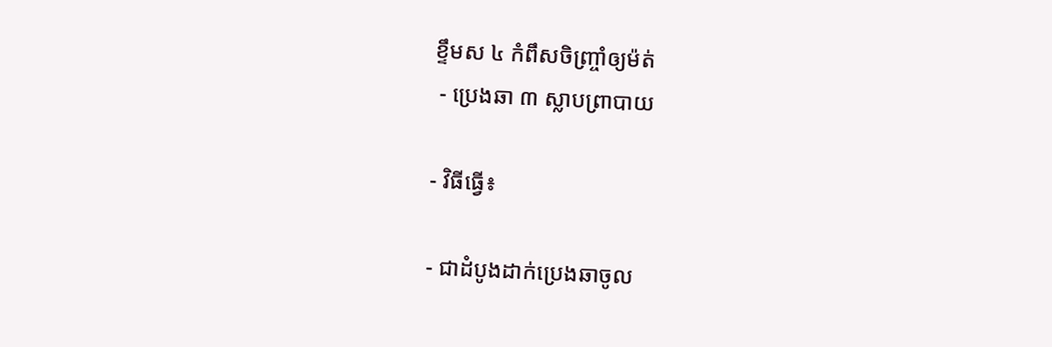ខ្ទឹមស ៤ កំពឹសចិញ្ច្រាំឲ្យម៉ត់
 - ប្រេងឆា ៣ ស្លាបព្រាបាយ

- វិធីធ្វើ៖

- ជាដំបូងដាក់ប្រេងឆាចូល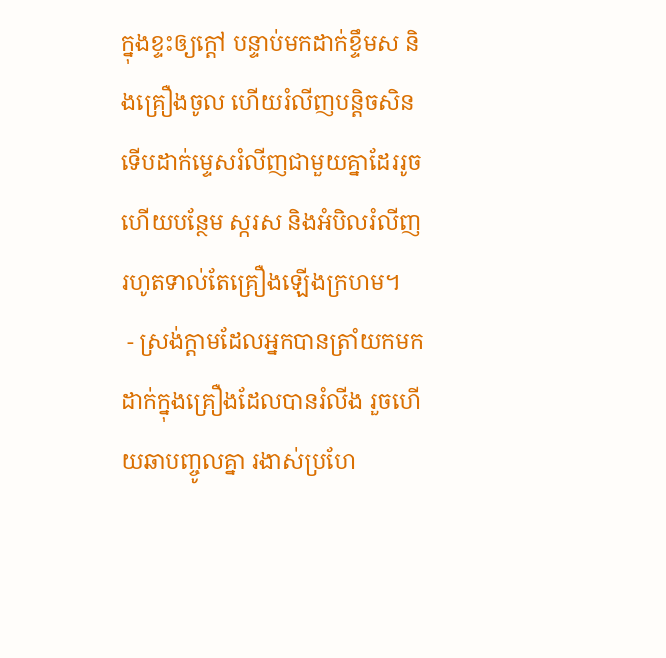ក្នុងខ្ទះឲ្យក្តៅ បន្ទាប់មកដាក់ខ្ទឹមស និងគ្រឿងចូល ហើយរំលីញបន្តិចសិនទើបដាក់ម្ទេសរំលីញជាមួយគ្នាដែររូចហើយបន្ថែម ស្ករស និងអំបិលរំលីញរហូតទាល់តែគ្រឿងឡើងក្រហម។
 - ស្រង់ក្តាមដែលអ្នកបានត្រាំយកមកដាក់ក្នុងគ្រឿងដែលបានរំលីង រួចហើយឆាបញ្ចូលគ្នា រងាស់ប្រហែ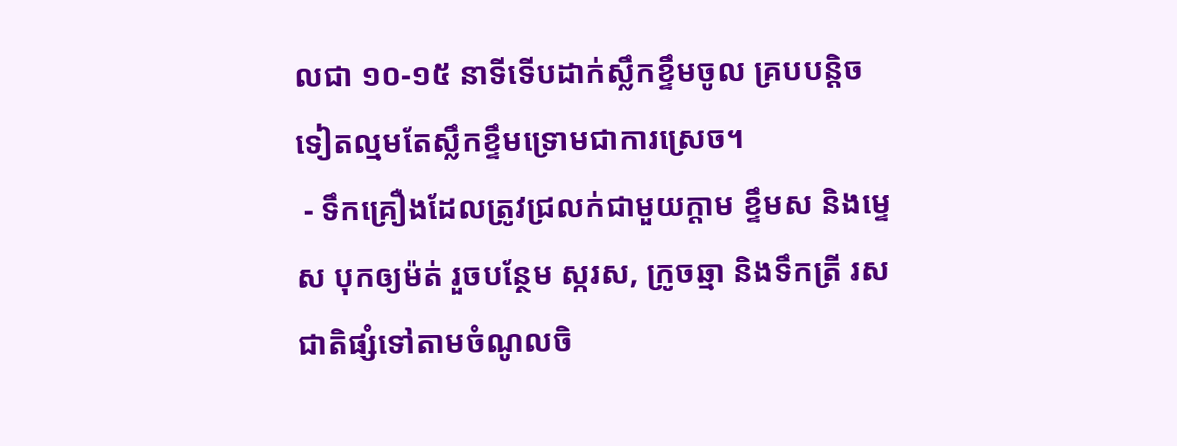លជា ១០-១៥ នាទីទើបដាក់ស្លឹកខ្ទឹមចូល គ្របបន្តិចទៀតល្មមតែស្លឹកខ្ទឹមទ្រោមជាការស្រេច។
 - ទឹកគ្រឿងដែលត្រូវជ្រលក់ជាមួយក្តាម ខ្ទឹមស និងម្ទេស បុកឲ្យម៉ត់ រួចបន្ថែម ស្ករស, ក្រូចឆ្មា និងទឹកត្រី រសជាតិផ្សំទៅតាមចំណូលចិ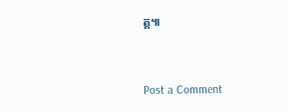ត្ត៕


Post a Comment